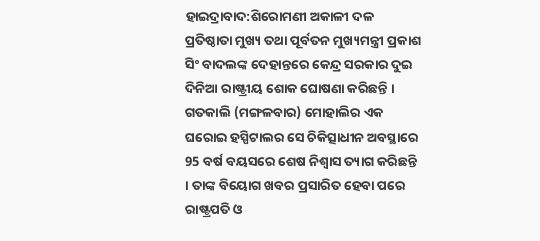ହାଇଦ୍ରାବାଦ:ଶିରୋମଣୀ ଅକାଳୀ ଦଳ ପ୍ରତିଷ୍ଠାତା ମୁଖ୍ୟ ତଥା ପୂର୍ବତନ ମୁଖ୍ୟମନ୍ତ୍ରୀ ପ୍ରକାଶ ସିଂ ବାଦଲଙ୍କ ଦେହାନ୍ତରେ କେନ୍ଦ୍ର ସରକାର ଦୁଇ ଦିନିଆ ରାଷ୍ଟ୍ରୀୟ ଶୋକ ଘୋଷଣା କରିଛନ୍ତି । ଗତକାଲି (ମଙ୍ଗଳବାର) ମୋହାଲିର ଏକ ଘରୋଇ ହସ୍ପିଟାଲର ସେ ଚିକିତ୍ସାଧୀନ ଅବସ୍ଥାରେ 95 ବର୍ଷ ବୟସରେ ଶେଷ ନିଶ୍ୱାସ ତ୍ୟାଗ କରିଛନ୍ତି । ତାଙ୍କ ବିୟୋଗ ଖବର ପ୍ରସାରିତ ହେବା ପରେ ରାଷ୍ଟ୍ରପତି ଓ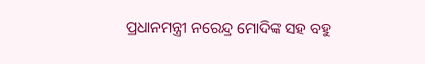ପ୍ରଧାନମନ୍ତ୍ରୀ ନରେନ୍ଦ୍ର ମୋଦିଙ୍କ ସହ ବହୁ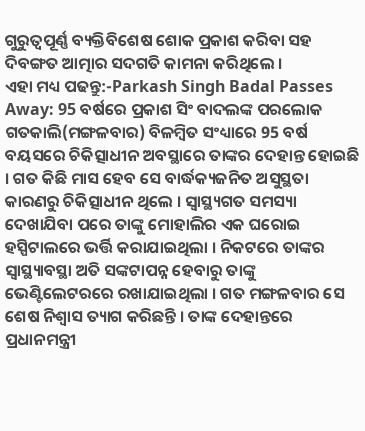ଗୁରୁତ୍ବପୂର୍ଣ୍ଣ ବ୍ୟକ୍ତିବିଶେଷ ଶୋକ ପ୍ରକାଶ କରିବା ସହ ଦିବଙ୍ଗତ ଆତ୍ମାର ସଦଗତି କାମନା କରିଥିଲେ ।
ଏହା ମଧ୍ୟ ପଢନ୍ତୁ:-Parkash Singh Badal Passes Away: 95 ବର୍ଷରେ ପ୍ରକାଶ ସିଂ ବାଦଲଙ୍କ ପରଲୋକ
ଗତକାଲି(ମଙ୍ଗଳବାର) ବିଳମ୍ବିତ ସଂଧ୍ୟାରେ 95 ବର୍ଷ ବୟସରେ ଚିକିତ୍ସାଧୀନ ଅବସ୍ଥାରେ ତାଙ୍କର ଦେହାନ୍ତ ହୋଇଛି । ଗତ କିଛି ମାସ ହେବ ସେ ବାର୍ଦ୍ଧକ୍ୟଜନିତ ଅସୁସ୍ଥତା କାରଣରୁ ଚିକିତ୍ସାଧୀନ ଥିଲେ । ସ୍ବାସ୍ଥ୍ୟଗତ ସମସ୍ୟା ଦେଖାଯିବା ପରେ ତାଙ୍କୁ ମୋହାଲିର ଏକ ଘରୋଇ ହସ୍ପିଟାଲରେ ଭର୍ତ୍ତି କରାଯାଇଥିଲା । ନିକଟରେ ତାଙ୍କର ସ୍ବାସ୍ଥ୍ୟାବସ୍ଥା ଅତି ସଙ୍କଟାପନ୍ନ ହେବାରୁ ତାଙ୍କୁ ଭେଣ୍ଟିଲେଟରରେ ରଖାଯାଇଥିଲା । ଗତ ମଙ୍ଗଳବାର ସେ ଶେଷ ନିଶ୍ବାସ ତ୍ୟାଗ କରିଛନ୍ତି । ତାଙ୍କ ଦେହାନ୍ତରେ ପ୍ରଧାନମନ୍ତ୍ରୀ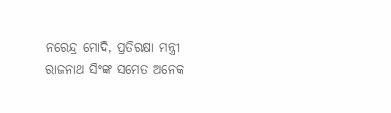ନରେନ୍ଦ୍ର ମୋଦି, ପ୍ରତିରକ୍ଷା ମନ୍ତ୍ରୀ ରାଜନାଥ ସିଂଙ୍କ ସମେତ ଅନେକ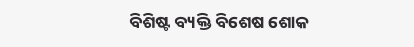ବିଶିଷ୍ଟ ବ୍ୟକ୍ତି ବିଶେଷ ଶୋକ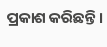ପ୍ରକାଶ କରିଛନ୍ତି ।